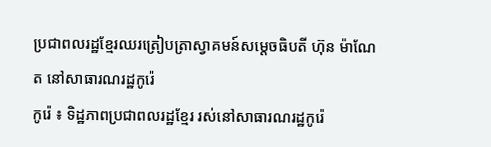ប្រជាពលរដ្ឋខ្មែរឈរត្រៀបត្រាស្វាគមន៍សម្តេចធិបតី ហ៊ុន ម៉ាណែត នៅសាធារណរដ្ឋកូរ៉េ
កូរ៉េ ៖ ទិដ្ឋភាពប្រជាពលរដ្ឋខ្មែរ រស់នៅសាធារណរដ្ឋកូរ៉េ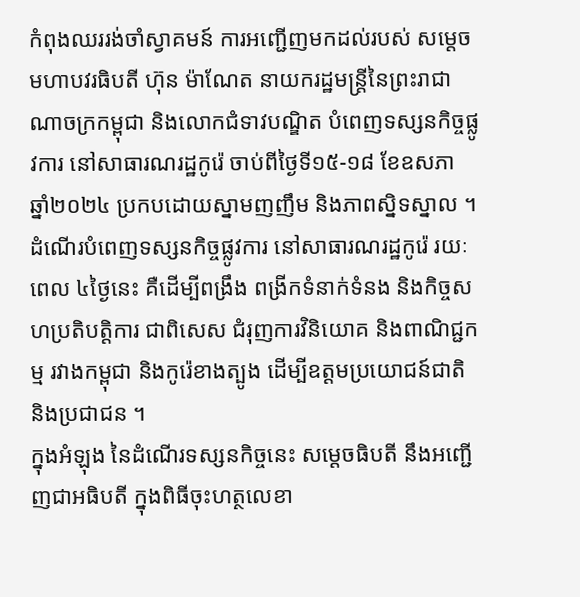កំពុងឈររង់ចាំស្វាគមន៍ ការអញ្ជើញមកដល់របស់ សម្តេចមហាបវរធិបតី ហ៊ុន ម៉ាណែត នាយករដ្ឋមន្ត្រីនៃព្រះរាជាណាចក្រកម្ពុជា និងលោកជំទាវបណ្ឌិត បំពេញទស្សនកិច្ចផ្លូវការ នៅសាធារណរដ្ឋកូរ៉េ ចាប់ពីថ្ងៃទី១៥-១៨ ខែឧសភា ឆ្នាំ២០២៤ ប្រកបដោយស្នាមញញឹម និងភាពស្និទស្នាល ។
ដំណើរបំពេញទស្សនកិច្ចផ្លូវការ នៅសាធារណរដ្ឋកូរ៉េ រយៈពេល ៤ថ្ងៃនេះ គឺដើម្បីពង្រឹង ពង្រីកទំនាក់ទំនង និងកិច្ចសហប្រតិបត្តិការ ជាពិសេស ជំរុញការវិនិយោគ និងពាណិជ្ជកម្ម រវាងកម្ពុជា និងកូរ៉េខាងត្បូង ដើម្បីឧត្តមប្រយោជន៍ជាតិ និងប្រជាជន ។
ក្នុងអំឡុង នៃដំណើរទស្សនកិច្ចនេះ សម្ដេចធិបតី នឹងអញ្ជើញជាអធិបតី ក្នុងពិធីចុះហត្ថលេខា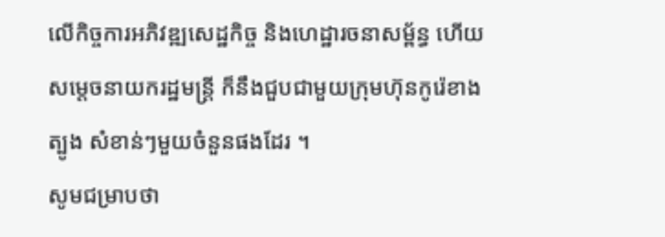លើកិច្ចការអភិវឌ្ឍសេដ្ឋកិច្ច និងហេដ្ឋារចនាសម្ព័ន្ធ ហើយ សម្តេចនាយករដ្ឋមន្ត្រី ក៏នឹងជួបជាមួយក្រុមហ៊ុនកូរ៉េខាងត្បូង សំខាន់ៗមួយចំនួនផងដែរ ។
សូមជម្រាបថា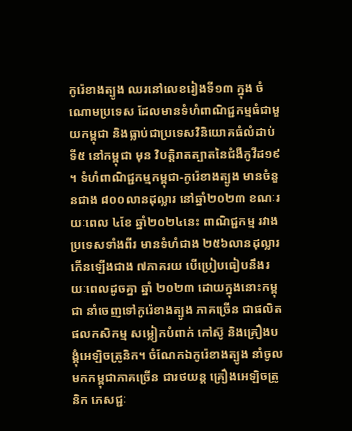កូរ៉េខាងត្បូង ឈរនៅលេខរៀងទី១៣ ក្នុង ចំណោមប្រទេស ដែលមានទំហំពាណិជ្ជកម្មធំជាមួយកម្ពុជា និងធ្លាប់ជាប្រទេសវិនិយោគធំលំដាប់ទី៥ នៅកម្ពុជា មុន វិបត្តិរាតត្បាតនៃជំងឺកូវីដ១៩ ។ ទំហំពាណិជ្ជកម្មកម្ពុជា-កូរ៉េខាងត្បូង មានចំនួនជាង ៨០០លានដុល្លារ នៅឆ្នាំ២០២៣ ខណៈរយៈពេល ៤ខែ ឆ្នាំ២០២៤នេះ ពាណិជ្ជកម្ម រវាងប្រទេសទាំងពីរ មានទំហំជាង ២៥៦លានដុល្លារ កើនឡើងជាង ៧ភាគរយ បើប្រៀបធៀបនឹងរយៈពេលដូចគ្នា ឆ្នាំ ២០២៣ ដោយក្នុងនោះកម្ពុជា នាំចេញទៅកូរ៉េខាងត្បូង ភាគច្រើន ជាផលិតផលកសិកម្ម សម្លៀកបំពាក់ កៅស៊ូ និងគ្រឿងបង្គុំអេឡិចត្រូនិក។ ចំណែកឯកូរ៉េខាងត្បូង នាំចូលមកកម្ពុជាភាគច្រើន ជារថយន្ត គ្រឿងអេឡិចត្រូនិក ភេសជ្ជៈ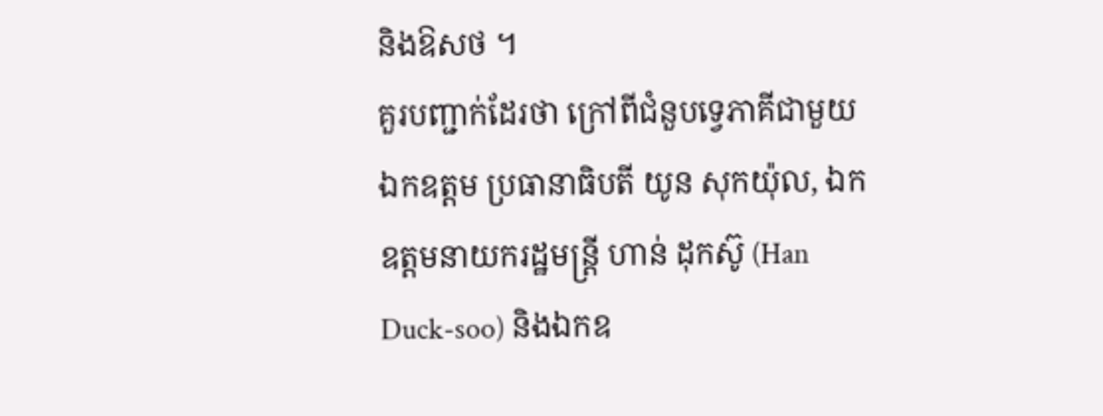និងឱសថ ។
គួរបញ្ជាក់ដែរថា ក្រៅពីជំនួបទ្វេភាគីជាមួយឯកឧត្តម ប្រធានាធិបតី យូន សុកយ៉ុល, ឯកឧត្តមនាយករដ្ឋមន្ត្រី ហាន់ ដុកស៊ូ (Han Duck-soo) និងឯកឧ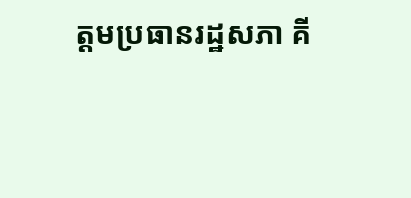ត្តមប្រធានរដ្ឋសភា គី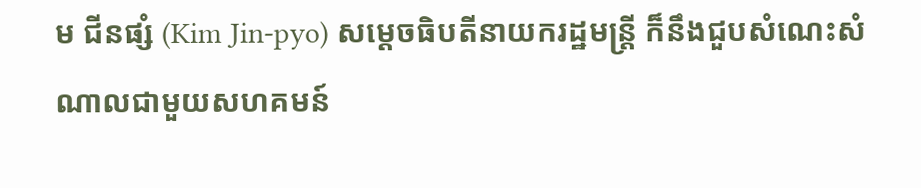ម ជីនផ្សំ (Kim Jin-pyo) សម្តេចធិបតីនាយករដ្ឋមន្ត្រី ក៏នឹងជួបសំណេះសំណាលជាមួយសហគមន៍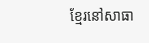ខ្មែរនៅសាធា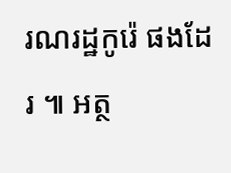រណរដ្ឋកូរ៉េ ផងដែរ ៕ អត្ថ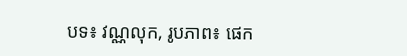បទ៖ វណ្ណលុក, រូបភាព៖ ផេក